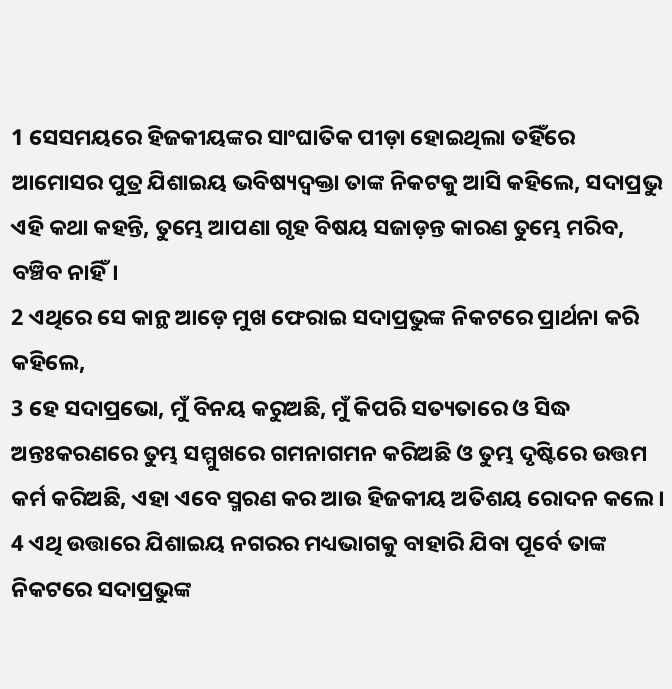1 ସେସମୟରେ ହିଜକୀୟଙ୍କର ସାଂଘାତିକ ପୀଡ଼ା ହୋଇଥିଲା ତହିଁରେ ଆମୋସର ପୁତ୍ର ଯିଶାଇୟ ଭବିଷ୍ୟଦ୍ବକ୍ତା ତାଙ୍କ ନିକଟକୁ ଆସି କହିଲେ, ସଦାପ୍ରଭୁ ଏହି କଥା କହନ୍ତି, ତୁମ୍ଭେ ଆପଣା ଗୃହ ବିଷୟ ସଜାଡ଼ନ୍ତ କାରଣ ତୁମ୍ଭେ ମରିବ, ବଞ୍ଚିବ ନାହିଁ।
2 ଏଥିରେ ସେ କାନ୍ଥ ଆଡ଼େ ମୁଖ ଫେରାଇ ସଦାପ୍ରଭୁଙ୍କ ନିକଟରେ ପ୍ରାର୍ଥନା କରି କହିଲେ,
3 ହେ ସଦାପ୍ରଭୋ, ମୁଁ ବିନୟ କରୁଅଛି, ମୁଁ କିପରି ସତ୍ୟତାରେ ଓ ସିଦ୍ଧ ଅନ୍ତଃକରଣରେ ତୁମ୍ଭ ସମ୍ମୁଖରେ ଗମନାଗମନ କରିଅଛି ଓ ତୁମ୍ଭ ଦୃଷ୍ଟିରେ ଉତ୍ତମ କର୍ମ କରିଅଛି, ଏହା ଏବେ ସ୍ମରଣ କର ଆଉ ହିଜକୀୟ ଅତିଶୟ ରୋଦନ କଲେ।
4 ଏଥି ଉତ୍ତାରେ ଯିଶାଇୟ ନଗରର ମଧ୍ୟଭାଗକୁ ବାହାରି ଯିବା ପୂର୍ବେ ତାଙ୍କ ନିକଟରେ ସଦାପ୍ରଭୁଙ୍କ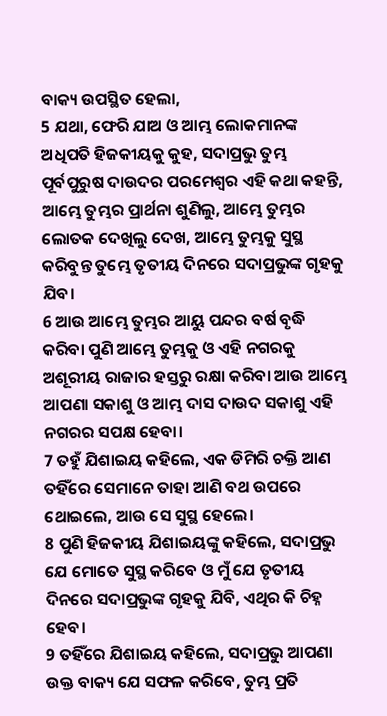ବାକ୍ୟ ଉପସ୍ଥିତ ହେଲା,
5 ଯଥା, ଫେରି ଯାଅ ଓ ଆମ୍ଭ ଲୋକମାନଙ୍କ ଅଧିପତି ହିଜକୀୟକୁ କୁହ, ସଦାପ୍ରଭୁ ତୁମ୍ଭ ପୂର୍ବପୁରୁଷ ଦାଉଦର ପରମେଶ୍ୱର ଏହି କଥା କହନ୍ତି, ଆମ୍ଭେ ତୁମ୍ଭର ପ୍ରାର୍ଥନା ଶୁଣିଲୁ, ଆମ୍ଭେ ତୁମ୍ଭର ଲୋତକ ଦେଖିଲୁ ଦେଖ, ଆମ୍ଭେ ତୁମ୍ଭକୁ ସୁସ୍ଥ କରିବୁନ୍ତ ତୁମ୍ଭେ ତୃତୀୟ ଦିନରେ ସଦାପ୍ରଭୁଙ୍କ ଗୃହକୁ ଯିବ।
6 ଆଉ ଆମ୍ଭେ ତୁମ୍ଭର ଆୟୁ ପନ୍ଦର ବର୍ଷ ବୃଦ୍ଧି କରିବା ପୁଣି ଆମ୍ଭେ ତୁମ୍ଭକୁ ଓ ଏହି ନଗରକୁ ଅଶୂରୀୟ ରାଜାର ହସ୍ତରୁ ରକ୍ଷା କରିବା ଆଉ ଆମ୍ଭେ ଆପଣା ସକାଶୁ ଓ ଆମ୍ଭ ଦାସ ଦାଉଦ ସକାଶୁ ଏହି ନଗରର ସପକ୍ଷ ହେବା।
7 ତହୁଁ ଯିଶାଇୟ କହିଲେ, ଏକ ଡିମିରି ଚକ୍ତି ଆଣ ତହିଁରେ ସେମାନେ ତାହା ଆଣି ବଥ ଉପରେ ଥୋଇଲେ, ଆଉ ସେ ସୁସ୍ଥ ହେଲେ।
8 ପୁଣି ହିଜକୀୟ ଯିଶାଇୟଙ୍କୁ କହିଲେ, ସଦାପ୍ରଭୁ ଯେ ମୋତେ ସୁସ୍ଥ କରିବେ ଓ ମୁଁ ଯେ ତୃତୀୟ ଦିନରେ ସଦାପ୍ରଭୁଙ୍କ ଗୃହକୁ ଯିବି, ଏଥିର କି ଚିହ୍ନ ହେବ।
9 ତହିଁରେ ଯିଶାଇୟ କହିଲେ, ସଦାପ୍ରଭୁ ଆପଣା ଉକ୍ତ ବାକ୍ୟ ଯେ ସଫଳ କରିବେ, ତୁମ୍ଭ ପ୍ରତି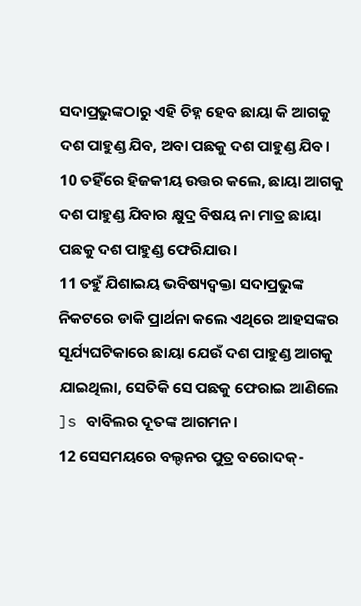ସଦାପ୍ରଭୁଙ୍କଠାରୁ ଏହି ଚିହ୍ନ ହେବ ଛାୟା କି ଆଗକୁ ଦଶ ପାହୁଣ୍ଡ ଯିବ, ଅବା ପଛକୁ ଦଶ ପାହୁଣ୍ଡ ଯିବ।
10 ତହିଁରେ ହିଜକୀୟ ଉତ୍ତର କଲେ, ଛାୟା ଆଗକୁ ଦଶ ପାହୁଣ୍ଡ ଯିବାର କ୍ଷୁଦ୍ର ବିଷୟ ନା ମାତ୍ର ଛାୟା ପଛକୁ ଦଶ ପାହୁଣ୍ଡ ଫେରିଯାଉ।
11 ତହୁଁ ଯିଶାଇୟ ଭବିଷ୍ୟଦ୍ବକ୍ତା ସଦାପ୍ରଭୁଙ୍କ ନିକଟରେ ଡାକି ପ୍ରାର୍ଥନା କଲେ ଏଥିରେ ଆହସଙ୍କର ସୂର୍ଯ୍ୟଘଟିକାରେ ଛାୟା ଯେଉଁ ଦଶ ପାହୁଣ୍ଡ ଆଗକୁ ଯାଇଥିଲା, ସେତିକି ସେ ପଛକୁ ଫେରାଇ ଆଣିଲେ ]s ବାବିଲର ଦୂତଙ୍କ ଆଗମନ।
12 ସେସମୟରେ ବଲ୍ଦନର ପୁତ୍ର ବରୋଦକ୍-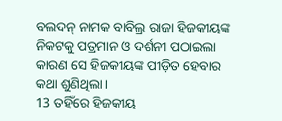ବଲଦନ୍ ନାମକ ବାବିଲ୍ର ରାଜା ହିଜକୀୟଙ୍କ ନିକଟକୁ ପତ୍ରମାନ ଓ ଦର୍ଶନୀ ପଠାଇଲା କାରଣ ସେ ହିଜକୀୟଙ୍କ ପୀଡ଼ିତ ହେବାର କଥା ଶୁଣିଥିଲା।
13 ତହିଁରେ ହିଜକୀୟ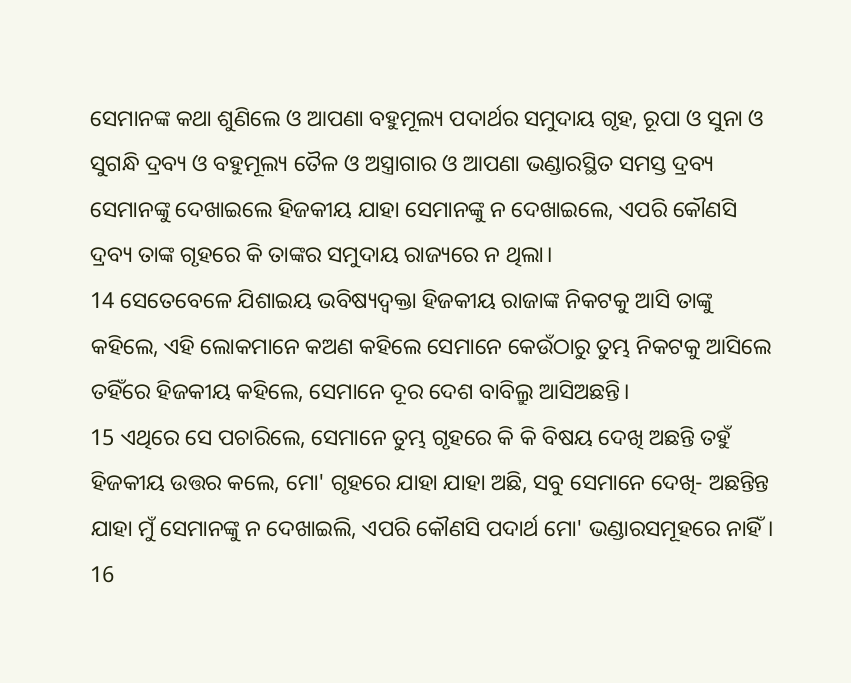ସେମାନଙ୍କ କଥା ଶୁଣିଲେ ଓ ଆପଣା ବହୁମୂଲ୍ୟ ପଦାର୍ଥର ସମୁଦାୟ ଗୃହ, ରୂପା ଓ ସୁନା ଓ ସୁଗନ୍ଧି ଦ୍ରବ୍ୟ ଓ ବହୁମୂଲ୍ୟ ତୈଳ ଓ ଅସ୍ତ୍ରାଗାର ଓ ଆପଣା ଭଣ୍ଡାରସ୍ଥିତ ସମସ୍ତ ଦ୍ରବ୍ୟ ସେମାନଙ୍କୁ ଦେଖାଇଲେ ହିଜକୀୟ ଯାହା ସେମାନଙ୍କୁ ନ ଦେଖାଇଲେ, ଏପରି କୌଣସି ଦ୍ରବ୍ୟ ତାଙ୍କ ଗୃହରେ କି ତାଙ୍କର ସମୁଦାୟ ରାଜ୍ୟରେ ନ ଥିଲା।
14 ସେତେବେଳେ ଯିଶାଇୟ ଭବିଷ୍ୟଦ୍ବକ୍ତା ହିଜକୀୟ ରାଜାଙ୍କ ନିକଟକୁ ଆସି ତାଙ୍କୁ କହିଲେ, ଏହି ଲୋକମାନେ କଅଣ କହିଲେ ସେମାନେ କେଉଁଠାରୁ ତୁମ୍ଭ ନିକଟକୁ ଆସିଲେ ତହିଁରେ ହିଜକୀୟ କହିଲେ, ସେମାନେ ଦୂର ଦେଶ ବାବିଲ୍ରୁ ଆସିଅଛନ୍ତି।
15 ଏଥିରେ ସେ ପଚାରିଲେ, ସେମାନେ ତୁମ୍ଭ ଗୃହରେ କି କି ବିଷୟ ଦେଖି ଅଛନ୍ତି ତହୁଁ ହିଜକୀୟ ଉତ୍ତର କଲେ, ମୋ' ଗୃହରେ ଯାହା ଯାହା ଅଛି, ସବୁ ସେମାନେ ଦେଖି- ଅଛନ୍ତିନ୍ତ ଯାହା ମୁଁ ସେମାନଙ୍କୁ ନ ଦେଖାଇଲି, ଏପରି କୌଣସି ପଦାର୍ଥ ମୋ' ଭଣ୍ଡାରସମୂହରେ ନାହିଁ।
16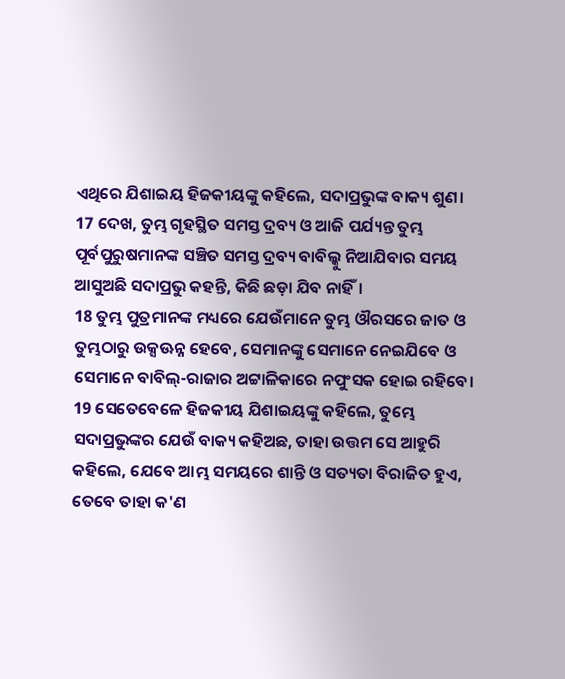ଏଥିରେ ଯିଶାଇୟ ହିଜକୀୟଙ୍କୁ କହିଲେ, ସଦାପ୍ରଭୁଙ୍କ ବାକ୍ୟ ଶୁଣ।
17 ଦେଖ, ତୁମ୍ଭ ଗୃହସ୍ଥିତ ସମସ୍ତ ଦ୍ରବ୍ୟ ଓ ଆଜି ପର୍ଯ୍ୟନ୍ତ ତୁମ୍ଭ ପୂର୍ବପୁରୁଷମାନଙ୍କ ସଞ୍ଚିତ ସମସ୍ତ ଦ୍ରବ୍ୟ ବାବିଲ୍କୁ ନିଆଯିବାର ସମୟ ଆସୁଅଛି ସଦାପ୍ରଭୁ କହନ୍ତି, କିଛି ଛଡ଼ା ଯିବ ନାହିଁ।
18 ତୁମ୍ଭ ପୁତ୍ରମାନଙ୍କ ମଧ୍ୟରେ ଯେଉଁମାନେ ତୁମ୍ଭ ଔରସରେ ଜାତ ଓ ତୁମ୍ଭଠାରୁ ଉକ୍ସଊନ୍ନ ହେବେ, ସେମାନଙ୍କୁ ସେମାନେ ନେଇଯିବେ ଓ ସେମାନେ ବାବିଲ୍-ରାଜାର ଅଟ୍ଟାଳିକାରେ ନପୁଂସକ ହୋଇ ରହିବେ।
19 ସେତେବେଳେ ହିଜକୀୟ ଯିଶାଇୟଙ୍କୁ କହିଲେ, ତୁମ୍ଭେ ସଦାପ୍ରଭୁଙ୍କର ଯେଉଁ ବାକ୍ୟ କହିଅଛ, ତାହା ଉତ୍ତମ ସେ ଆହୁରି କହିଲେ, ଯେବେ ଆମ୍ଭ ସମୟରେ ଶାନ୍ତି ଓ ସତ୍ୟତା ବିରାଜିତ ହୁଏ, ତେବେ ତାହା କ'ଣ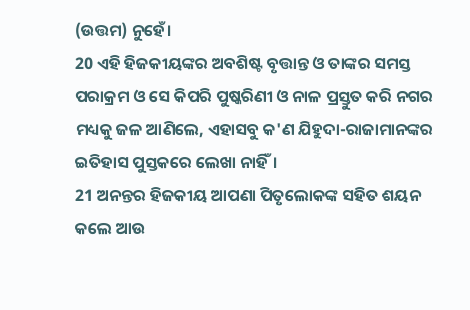(ଉତ୍ତମ) ନୁହେଁ।
20 ଏହି ହିଜକୀୟଙ୍କର ଅବଶିଷ୍ଟ ବୃତ୍ତାନ୍ତ ଓ ତାଙ୍କର ସମସ୍ତ ପରାକ୍ରମ ଓ ସେ କିପରି ପୁଷ୍କରିଣୀ ଓ ନାଳ ପ୍ରସ୍ତୁତ କରି ନଗର ମଧ୍ୟକୁ ଜଳ ଆଣିଲେ, ଏହାସବୁ କ'ଣ ଯିହୁଦା-ରାଜାମାନଙ୍କର ଇତିହାସ ପୁସ୍ତକରେ ଲେଖା ନାହିଁ।
21 ଅନନ୍ତର ହିଜକୀୟ ଆପଣା ପିତୃଲୋକଙ୍କ ସହିତ ଶୟନ କଲେ ଆଉ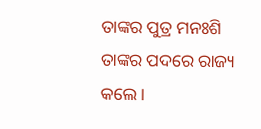ତାଙ୍କର ପୁତ୍ର ମନଃଶି ତାଙ୍କର ପଦରେ ରାଜ୍ୟ କଲେ।